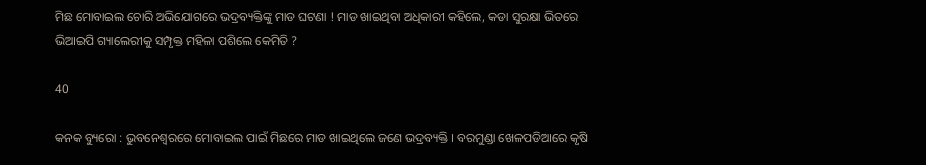ମିଛ ମୋବାଇଲ ଚୋରି ଅଭିଯୋଗରେ ଭଦ୍ରବ୍ୟକ୍ତିଙ୍କୁ ମାଡ ଘଟଣା ! ମାଡ ଖାଇଥିବା ଅଧିକାରୀ କହିଲେ, କଡା ସୁରକ୍ଷା ଭିତରେ ଭିଆଇପି ଗ୍ୟାଲେରୀକୁ ସମ୍ପୃକ୍ତ ମହିଳା ପଶିଲେ କେମିତି ?

40

କନକ ବ୍ୟୁରୋ : ଭୁବନେଶ୍ୱରରେ ମୋବାଇଲ ପାଇଁ ମିଛରେ ମାଡ ଖାଇଥିଲେ ଜଣେ ଭଦ୍ରବ୍ୟକ୍ତି । ବରମୁଣ୍ଡା ଖେଳପଡିଆରେ କୃଷି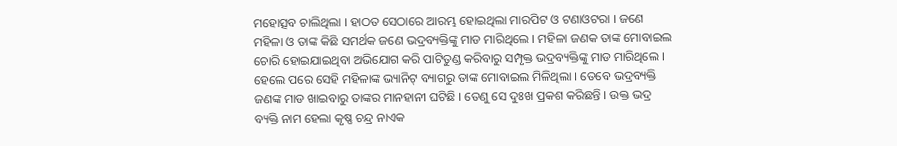ମହୋତ୍ସବ ଚାଲିଥିଲା । ହାଠତ ସେଠାରେ ଆରମ୍ଭ ହୋଇଥିଲା ମାରପିଟ ଓ ଟଣାଓଟରା । ଜଣେ ମହିଳା ଓ ତାଙ୍କ କିଛି ସମର୍ଥକ ଜଣେ ଭଦ୍ରବ୍ୟକ୍ତିଙ୍କୁ ମାଡ ମାରିଥିଲେ । ମହିଳା ଜଣକ ତାଙ୍କ ମୋବାଇଲ ଚୋରି ହୋଇଯାଇଥିବା ଅଭିଯୋଗ କରି ପାଟିତୁଣ୍ଡ କରିବାରୁ ସମ୍ପୃକ୍ତ ଭଦ୍ରବ୍ୟକ୍ତିଙ୍କୁ ମାଡ ମାରିଥିଲେ । ହେଲେ ପରେ ସେହି ମହିଳାଙ୍କ ଭ୍ୟାନିଟ୍ ବ୍ୟାଗରୁ ତାଙ୍କ ମୋବାଇଲ ମିଳିଥିଲା । ତେବେ ଭଦ୍ରବ୍ୟକ୍ତି ଜଣଙ୍କ ମାଡ ଖାଇବାରୁ ତାଙ୍କର ମାନହାନୀ ଘଟିଛି । ତେଣୁ ସେ ଦୁଃଖ ପ୍ରକଶ କରିଛନ୍ତି । ଉକ୍ତ ଭଦ୍ର ବ୍ୟକ୍ତି ନାମ ହେଲା କୃଷ୍ଣ ଚନ୍ଦ୍ର ନାଏକ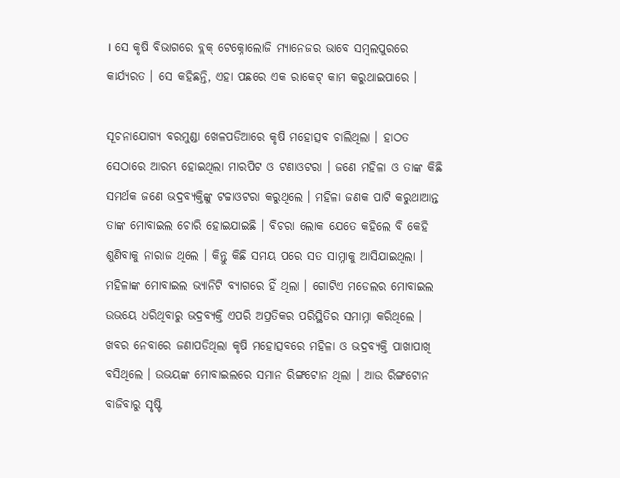। ସେ କୃଷି ବିଭାଗରେ ବ୍ଲକ୍ ଟେକ୍ନୋଲୋଜି ମ୍ୟାନେଜର ଭାବେ ସମ୍ବଲପୁରରେ କାର୍ଯ୍ୟରତ । ସେ କହିଛନ୍ତି, ଏହା ପଛରେ ଏକ ରାକେଟ୍ କାମ କରୁଥାଇପାରେ ।

ସୂଚନାଯୋଗ୍ୟ ବରମୁଣ୍ଡା ଖେଳପଡିଆରେ କୃଷି ମହୋତ୍ସବ ଚାଲିଥିଲା । ହାଠତ ସେଠାରେ ଆରମ୍ଭ ହୋଇଥିଲା ମାରପିଟ ଓ ଟଣାଓଟରା । ଜଣେ ମହିଳା ଓ ତାଙ୍କ କିଛି ସମର୍ଥକ ଜଣେ ଭଦ୍ରବ୍ୟକ୍ତିଙ୍କୁ ଟଚ୍ଚାଓଟରା କରୁଥିଲେ । ମହିଳା ଜଣକ ପାଟି କରୁଥାଆନ୍ତ ତାଙ୍କ ମୋବାଇଲ ଚୋରି ହୋଇଯାଇଛି । ବିଚରା ଲୋକ ଯେତେ କହିଲେ ବି କେହି ଶୁଣିବାକୁ ନାରାଜ ଥିଲେ । କିନ୍ତୁ କିଛି ସମୟ ପରେ ସତ ସାମ୍ନାକୁ ଆସିଯାଇଥିଲା । ମହିଳାଙ୍କ ମୋବାଇଲ ଭ୍ୟାନିଟି ବ୍ୟାଗରେ ହିଁ ଥିଲା । ଗୋଟିଏ ମଡେଲର ମୋବାଇଲ ଉଭୟେ ଧରିଥିବାରୁ ଭଦ୍ରବ୍ୟକ୍ତି ଏପରି ଅପ୍ରତିକର ପରିସ୍ଥିତିର ସମାମ୍ନା କରିଥିଲେ । ଖବର ନେବାରେ ଜଣାପଡିଥିଲା କୃଷି ମହୋତ୍ସବରେ ମହିଳା ଓ ଭଦ୍ରବ୍ୟକ୍ତି ପାଖାପାଖି ବସିଥିଲେ । ଉଭୟଙ୍କ ମୋବାଇଲରେ ସମାନ ରିଙ୍ଗଟୋନ ଥିଲା । ଆଉ ରିଙ୍ଗଟୋନ ବାଜିବାରୁ ସୃଷ୍ଟି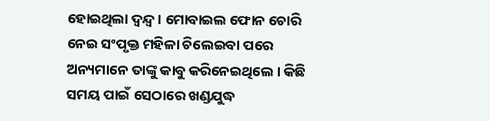ହୋଇଥିଲା ଦ୍ୱନ୍ଦ୍ୱ । ମୋବାଇଲ ଫୋନ ଚୋରି ନେଇ ସଂପୃକ୍ତ ମହିଳା ଚିଲେଇବା ପରେ ଅନ୍ୟମାନେ ତାଙ୍କୁ କାବୁ କରିନେଇଥିଲେ । କିଛି ସମୟ ପାଇଁ ସେଠାରେ ଖଣ୍ଡଯୁଦ୍ଧ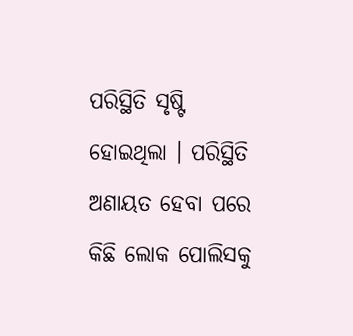ପରିସ୍ଥିତି ସୃଷ୍ଟି ହୋଇଥିଲା । ପରିସ୍ଥିତି ଅଣାୟତ ହେବା ପରେ କିଛି ଲୋକ ପୋଲିସକୁ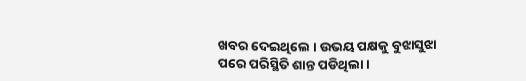ଖବର ଦେଇଥିଲେ । ଉଭୟ ପକ୍ଷକୁ ବୁଝାସୁଝା ପରେ ପରିସ୍ଥିତି ଶାନ୍ତ ପଡିଥିଲା ।